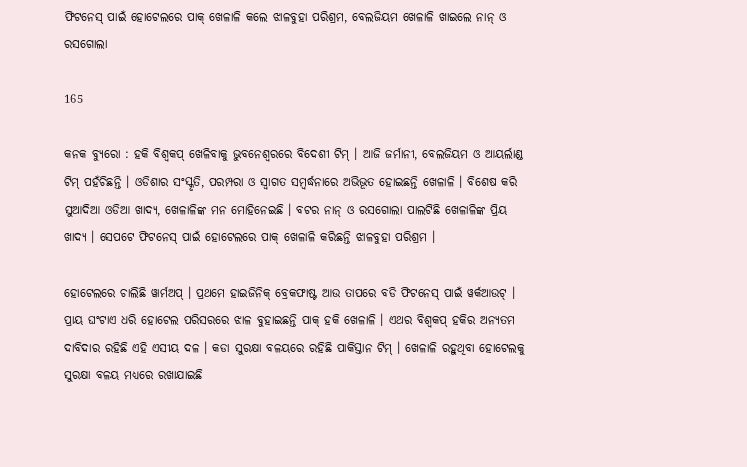ଫିଟନେସ୍ ପାଇଁ ହୋଟେଲରେ ପାକ୍ ଖେଳାଳି କଲେ ଝାଳବୁହା ପରିଶ୍ରମ, ବେଲଜିୟମ ଖେଳାଳି ଖାଇଲେ ନାନ୍ ଓ ରସଗୋଲା

165

କନକ ବ୍ୟୁରୋ : ହକି ବିଶ୍ୱକପ୍ ଖେଳିବାକୁ ଭୁବନେଶ୍ୱରରେ ବିଦେଶୀ ଟିମ୍ । ଆଜି ଜର୍ମାନୀ, ବେଲଜିୟମ ଓ ଆୟର୍ଲାଣ୍ଡ ଟିମ୍ ପହଁଚିଛନ୍ତି । ଓଡିଶାର ସଂସ୍କୃତି, ପରମ୍ପରା ଓ ସ୍ୱାଗତ ସମ୍ବର୍ଦ୍ଧନାରେ ଅଭିଭୂତ ହୋଇଛନ୍ତି ଖେଳାଳି । ବିଶେଷ କରି ସୁଆଦିଆ ଓଡିଆ ଖାଦ୍ୟ, ଖେଳାଳିଙ୍କ ମନ ମୋହିନେଇଛି । ବଟର ନାନ୍ ଓ ରସଗୋଲା ପାଲଟିଛି ଖେଳାଳିଙ୍କ ପ୍ରିୟ ଖାଦ୍ୟ । ସେପଟେ ଫିଟନେସ୍ ପାଇଁ ହୋଟେଲରେ ପାକ୍ ଖେଳାଳି କରିଛନ୍ତି ଝାଳବୁହା ପରିଶ୍ରମ ।

ହୋଟେଲରେ ଚାଲିଛି ୱାର୍ମଅପ୍ । ପ୍ରଥମେ ହାଇଜିନିକ୍ ବ୍ରେକଫାଷ୍ଟ ଆଉ ତାପରେ ବଡି ଫିଟନେସ୍ ପାଇଁ ୱର୍କଆଉଟ୍ । ପ୍ରାୟ ଘଂଟାଏ ଧରି ହୋଟେଲ ପରିସରରେ ଝାଳ ବୁହାଇଛନ୍ତି ପାକ୍ ହକି ଖେଳାଳି । ଏଥର ବିଶ୍ୱକପ୍ ହକିର ଅନ୍ୟତମ ଦାବିଦାର ରହିଛି ଏହି ଏସୀୟ ଦଳ । କଡା ସୁରକ୍ଷା ବଳୟରେ ରହିଛି ପାକିସ୍ତାନ ଟିମ୍ । ଖେଳାଳି ରହୁଥିବା ହୋଟେଲକୁ ସୁରକ୍ଷା ବଳୟ ମଧ୍ୟରେ ରଖାଯାଇଛି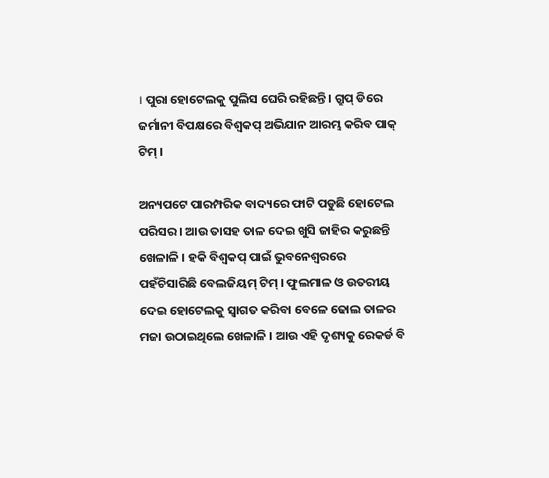। ପୁରା ହୋଟେଲକୁ ପୁଲିସ ଘେରି ରହିଛନ୍ତି । ଗ୍ରୁପ୍ ଡିରେ ଜର୍ମାନୀ ବିପକ୍ଷରେ ବିଶ୍ୱକପ୍ ଅଭିଯାନ ଆରମ୍ଭ କରିବ ପାକ୍ ଟିମ୍ ।

ଅନ୍ୟପଟେ ପାରମ୍ପରିକ ବାଦ୍ୟରେ ଫାଟି ପଡୁଛି ହୋଟେଲ ପରିସର । ଆଉ ତାସହ ତାଳ ଦେଇ ଖୁସି ଜାହିର କରୁଛନ୍ତି ଖେଳାଳି । ହକି ବିଶ୍ୱକପ୍ ପାଇଁ ଭୁବନେଶ୍ୱରରେ ପହଁଚିସାରିଛି ବେଲଜିୟମ୍ ଟିମ୍ । ଫୁଲମାଳ ଓ ଉତରୀୟ ଦେଇ ହୋଟେଲକୁ ସ୍ୱାଗତ କରିବା ବେଳେ ଢୋଲ ତାଳର ମଜା ଉଠାଇଥିଲେ ଖେଳାଳି । ଆଉ ଏହି ଦୃଶ୍ୟକୁ ରେକର୍ଡ ବି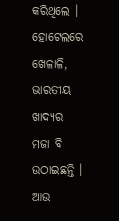କରିଥିଲେ । ହୋଟେଲରେ ଖେଳାଳି, ଭାରତୀୟ ଖାଦ୍ୟର ମଜା ବି ଉଠାଇଛନ୍ତି । ଆଉ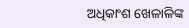ଅଧିକାଂଶ ଖେଳାଳିଙ୍କ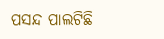ପସନ୍ଦ ପାଲଟିଛି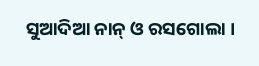ସୁଆଦିଆ ନାନ୍ ଓ ରସଗୋଲା ।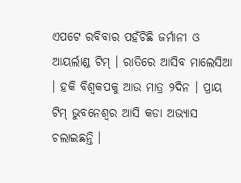ଏପଟେ ରବିବାର ପହଁଚିଛି ଜର୍ମାନୀ ଓ ଆୟର୍ଲାଣ୍ଡ ଟିମ୍ । ରାତିରେ ଆସିବ ମାଲେସିଆ । ହକି ବିଶ୍ୱକପକୁ ଆଉ ମାତ୍ର ୨ଦିନ । ପ୍ରାୟ ଟିମ୍ ଭୁବନେଶ୍ୱର ଆସି କଡା ଅଭ୍ୟାସ ଚଲାଇଛନ୍ତି ।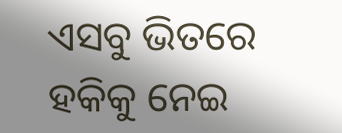ଏସବୁ ଭିତରେ ହକିକୁ ନେଇ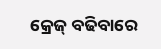କ୍ରେଜ୍ ବଢିବାରେ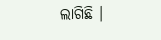ଲାଗିଛି ।